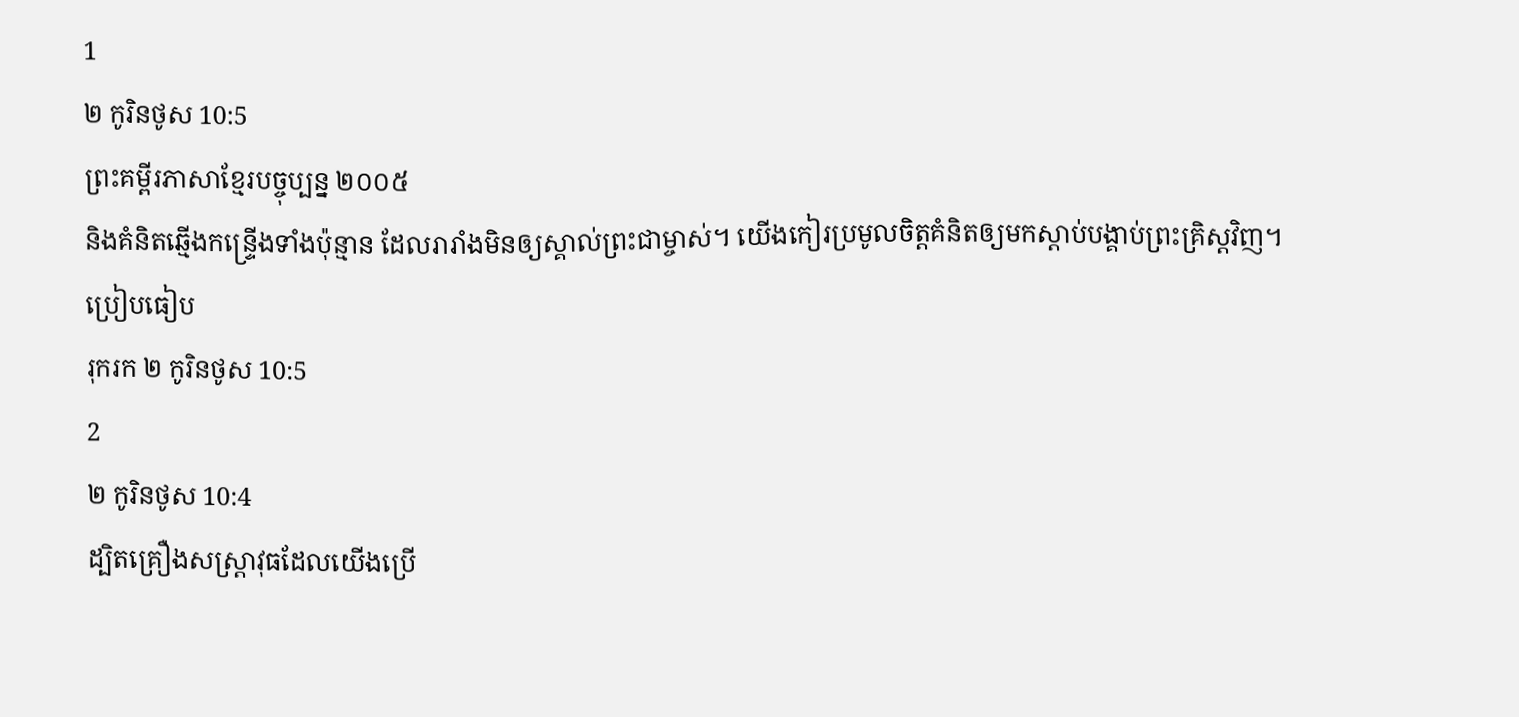1
២ កូរិនថូស 10:5
ព្រះគម្ពីរភាសាខ្មែរបច្ចុប្បន្ន ២០០៥
និងគំនិតឆ្មើងកន្ទ្រើងទាំងប៉ុន្មាន ដែលរារាំងមិនឲ្យស្គាល់ព្រះជាម្ចាស់។ យើងកៀរប្រមូលចិត្តគំនិតឲ្យមកស្ដាប់បង្គាប់ព្រះគ្រិស្តវិញ។
ប្រៀបធៀប
រុករក ២ កូរិនថូស 10:5
2
២ កូរិនថូស 10:4
ដ្បិតគ្រឿងសស្ត្រាវុធដែលយើងប្រើ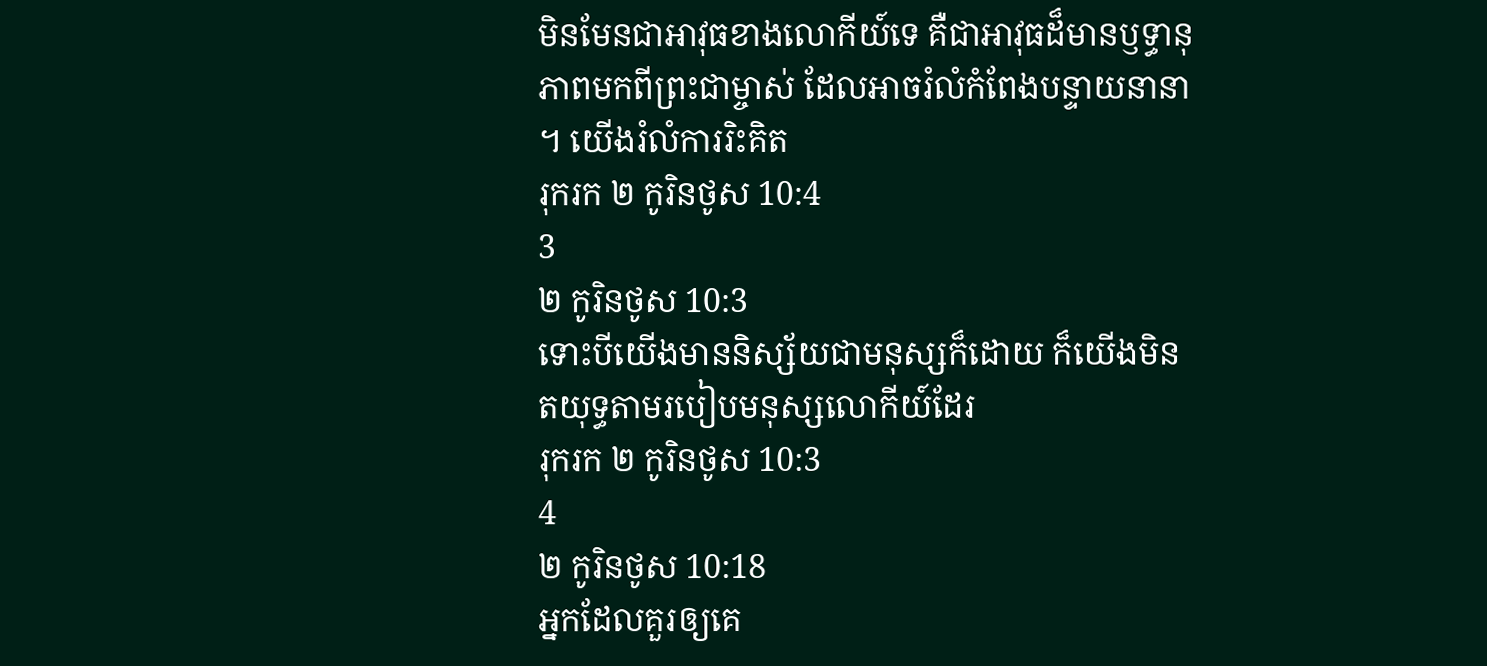មិនមែនជាអាវុធខាងលោកីយ៍ទេ គឺជាអាវុធដ៏មានឫទ្ធានុភាពមកពីព្រះជាម្ចាស់ ដែលអាចរំលំកំពែងបន្ទាយនានា ។ យើងរំលំការរិះគិត
រុករក ២ កូរិនថូស 10:4
3
២ កូរិនថូស 10:3
ទោះបីយើងមាននិស្ស័យជាមនុស្សក៏ដោយ ក៏យើងមិនតយុទ្ធតាមរបៀបមនុស្សលោកីយ៍ដែរ
រុករក ២ កូរិនថូស 10:3
4
២ កូរិនថូស 10:18
អ្នកដែលគួរឲ្យគេ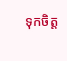ទុកចិត្ត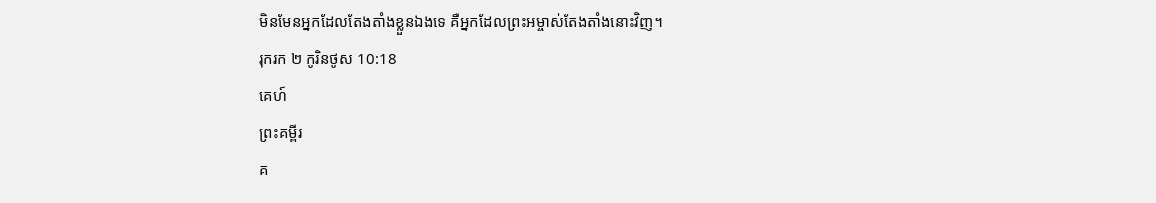មិនមែនអ្នកដែលតែងតាំងខ្លួនឯងទេ គឺអ្នកដែលព្រះអម្ចាស់តែងតាំងនោះវិញ។
រុករក ២ កូរិនថូស 10:18
គេហ៍
ព្រះគម្ពីរ
គ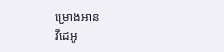ម្រោងអាន
វីដេអូ